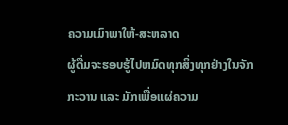ຄວາມເມົາພາໃຫ້-ສະຫລາດ
ຜູ້ດື່ມຈະຮອບຮູ້ໄປຫມົດທຸກສິ່ງທຸກຢ່າງໃນຈັກກະວານ ແລະ ມັກເພື່ອແຜ່ຄວາມ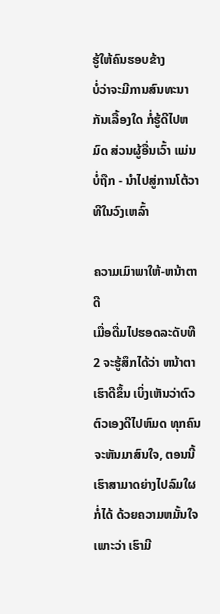ຮູ້ໃຫ້ຄົນຮອບຂ້າງ
ບໍ່ວ່າຈະມີການສົນທະນາກັນເລື້ອງໃດ ກໍ່ຮູ້ດີໄປຫມົດ ສ່ວນຜູ້ອື່ນເວົ້າ ແມ່ນບໍ່ຖືກ - ນຳໄປສູ່ການໂຕ້ວາທີໃນວົງເຫລົ້າ

ຄວາມເມົາພາໃຫ້-ຫນ້າຕາດີ
ເມື່ອດື່ມໄປຮອດລະດັບທີ2 ຈະຮູ້ສຶກໄດ້ວ່າ ຫນ້າຕາເຮົາດີຂຶ້ນ ເບິ່ງເຫັນວ່າຕົວຕົວເອງດີໄປຫົມດ ທຸກຄົນຈະຫັນມາສົນໃຈ, ຕອນນີ້ເຮົາສາມາດຍ່າງໄປລົມໃຜກໍ່ໄດ້ ດ້ວຍຄວາມຫມັ້ນໃຈ ເພາະວ່າ ເຮົາມີ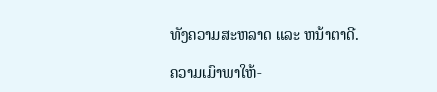ທັງຄວາມສະຫລາດ ແລະ ຫນ້າຕາດີ.

ຄວາມເມົາພາໃຫ້-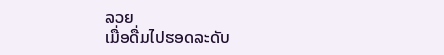ລວຍ
ເມື່ອດື່ມໄປຮອດລະດັບ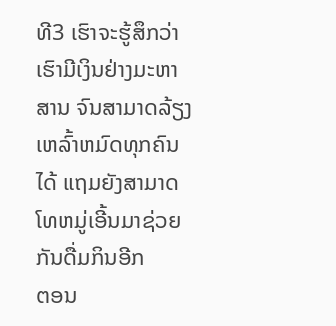ທີ3 ເຮົາຈະຮູ້ສຶກວ່າ ເຮົາມີເງິນຢ່າງມະຫາສານ ຈົນສາມາດລ້ຽງເຫລົ້າຫມົດທຸກຄົນໄດ້ ແຖມຍັງສາມາດໂທຫມູ່ເອີ້ນມາຊ່ວຍກັນດື່ມກິນອີກ
ຕອນ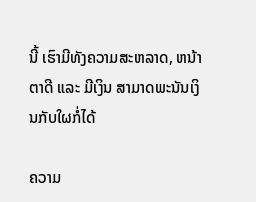ນີ້ ເຮົາມີທັງຄວາມສະຫລາດ, ຫນ້າຕາດີ ແລະ ມີເງິນ ສາມາດພະນັນເງິນກັບໃຜກໍ່ໄດ້

ຄວາມ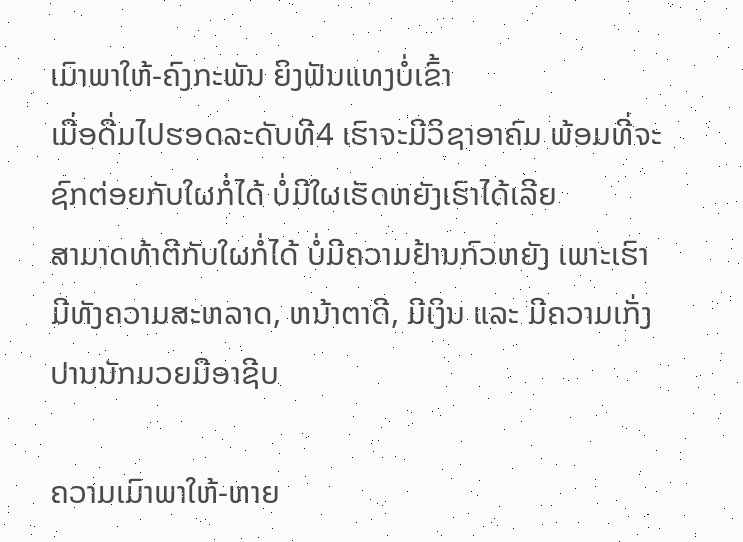ເມົາພາໃຫ້-ຄົງກະພັນ ຍິງຟັນແທງບໍ່ເຂົ້າ
ເມື່ອດື່ມໄປຮອດລະດັບທີ4 ເຮົາຈະມີວິຊາອາຄົມ ພ້ອມທີ່ຈະຊົກຕ່ອຍກັບໃຜກໍ່ໄດ້ ບໍ່ມີໃຜເຮັດຫຍັງເຮົາໄດ້ເລີຍ
ສາມາດທ້າຕີກັບໃຜກໍ່ໄດ້ ບໍ່ມີຄວາມຢ້ານກົວຫຍັງ ເພາະເຮົາ ມີທັງຄວາມສະຫລາດ, ຫນ້າຕາດີ, ມີເງິນ ແລະ ມີຄວາມເກັ່ງປານນັກມວຍມືອາຊີບ

ຄວາມເມົາພາໃຫ້-ຫາຍ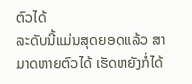ຕົວໄດ້
ລະດັບນີ້ແມ່ນສຸດຍອດແລ້ວ ສາມາດຫາຍຕົວໄດ້ ເຮັດຫຍັງກໍ່ໄດ້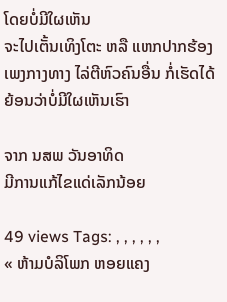ໂດຍບໍ່ມີໃຜເຫັນ
ຈະໄປເຕັ້ນເທິງໂຕະ ຫລື ແຫກປາກຮ້ອງເພງກາງທາງ ໄລ່ຕີຫົວຄົນອື່ນ ກໍ່ເຮັດໄດ້ ຍ້ອນວ່າບໍ່ມີໃຜເຫັນເຮົາ

ຈາກ ນສພ ວັນອາທິດ
ມີການແກ້ໄຂແດ່ເລັກນ້ອຍ

49 views Tags: , , , , , ,
« ຫ້າມບໍລິໂພກ ຫອຍແຄງ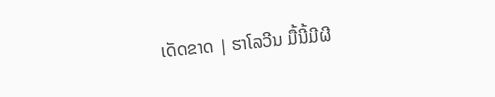ເດັດຂາດ | ຮາໂລວີນ ມື້ນີ້ມີຜີ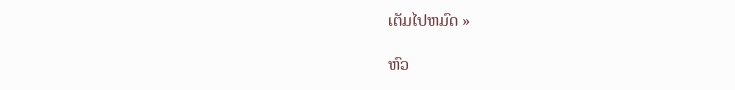ເຕັມໄປຫມົດ »

ຫົວ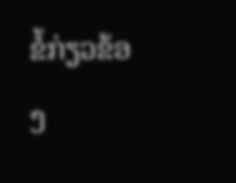ຂໍ້ກ່ຽວຂ້ອງ